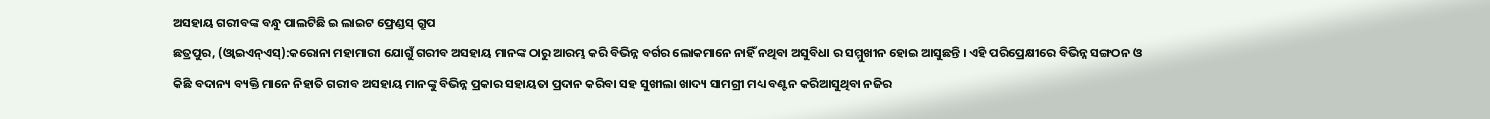ଅସହାୟ ଗରୀବଙ୍କ ବନ୍ଧୁ ପାଲଟିଛି ଇ ଲାଇଟ ଫ୍ରେଣ୍ଡସ୍ ଗ୍ରୁପ
ଛତ୍ରପୁର, (ଓ୍ବାଇଏନ୍ଏସ୍):କରୋନା ମହାମାରୀ ଯୋଗୁଁ ଗରୀବ ଅସହାୟ ମାନଙ୍କ ଠାରୁ ଆରମ୍ଭ କରି ବିଭିନ୍ନ ବର୍ଗର ଲୋକମାନେ ନାହିଁ ନଥିବା ଅସୁବିଧା ର ସମ୍ମୁଖୀନ ହୋଇ ଆସୁଛନ୍ତି । ଏହି ପରିପ୍ରେକ୍ଷୀରେ ବିଭିନ୍ନ ସଙ୍ଗଠନ ଓ କିଛି ବଦାନ୍ୟ ବ୍ୟକ୍ତି ମାନେ ନିହାତି ଗରୀବ ଅସହାୟ ମାନଙ୍କୁ ବିଭିନ୍ନ ପ୍ରକାର ସହାୟତା ପ୍ରଦାନ କରିବା ସହ ସୁଖୀଲା ଖାଦ୍ୟ ସାମଗ୍ରୀ ମଧ୍ୟ ବଣ୍ଟନ କରିଆସୁଥିବା ନଜିର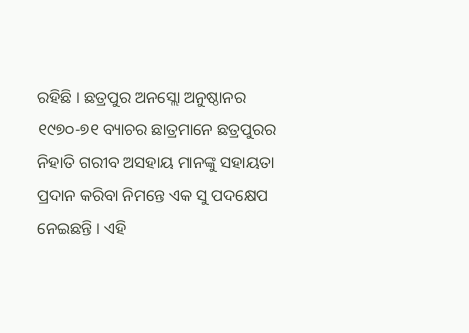ରହିଛି । ଛତ୍ରପୁର ଅନସ୍ଲୋ ଅନୁଷ୍ଠାନର ୧୯୭୦-୭୧ ବ୍ୟାଚର ଛାତ୍ରମାନେ ଛତ୍ରପୁରର ନିହାତି ଗରୀବ ଅସହାୟ ମାନଙ୍କୁ ସହାୟତା ପ୍ରଦାନ କରିବା ନିମନ୍ତେ ଏକ ସୁ ପଦକ୍ଷେପ ନେଇଛନ୍ତି । ଏହି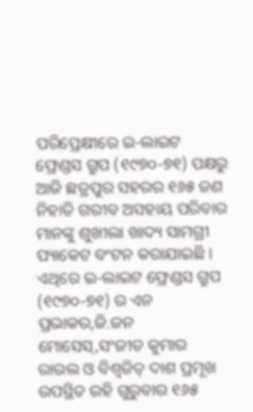ପରିପ୍ରେକ୍ଷୀରେ ଇ-ଲାଇଟ ଫ୍ରେଣ୍ଡସ ଗ୍ରୁପ (୧୯୭୦-୭୧) ପକ୍ଷରୁ ଆଜି ଛତ୍ରପୁର ସହରର ୧୬୫ ଜଣ ନିହାତି ଗରୀବ ଅସହାୟ ପରିବାର ମାନଙ୍କୁ ଶୁଖୀଲା ଖାଦ୍ୟ ସାମଗ୍ରୀ ପ୍ୟାକେଟ ବଂଟନ କରାଯାଇଛି । ଏଥିରେ ଇ-ଲାଇଟ ଫ୍ରେଣ୍ଡସ ଗ୍ରୁପ (୧୯୭୦-୭୧) ର ଏନ ପ୍ରଭାକର,ଜି.ଜନ ମୋସେସ୍,ସଂଜୀତ କୁମାର ରାଉଲ ଓ ବିଶ୍ୱଜିତ୍ ଦାଶ ପ୍ରମୂଖ ଉପସ୍ଥିତ ରହି ଗୁରୁବାର ୧୬୫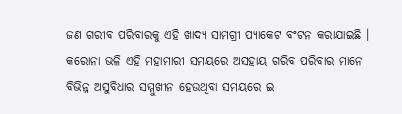ଜଣ ଗରୀବ ପରିବାରକୁ ଏହି ଖାଦ୍ୟ ସାମଗ୍ରୀ ପ୍ୟାକେଟ ବଂଟନ କରାଯାଇଛି । କରୋନା ଭଳି ଏହି ମହାମାରୀ ସମୟରେ ଅସହାୟ ଗରିବ ପରିବାର ମାନେ ବିଭିନ୍ନ ଅସୁବିଧାର ସମ୍ମୁଖୀନ ହେଉଥିବା ସମୟରେ ଇ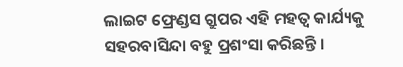ଲାଇଟ ଫ୍ରେଣ୍ଡସ ଗ୍ରୁପର ଏହି ମହତ୍ୱ କାର୍ଯ୍ୟକୁ ସହରବାସିନ୍ଦା ବହୁ ପ୍ରଶଂସା କରିଛନ୍ତି ।